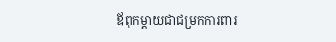ឪពុកម្តាយជាជម្រកការពារ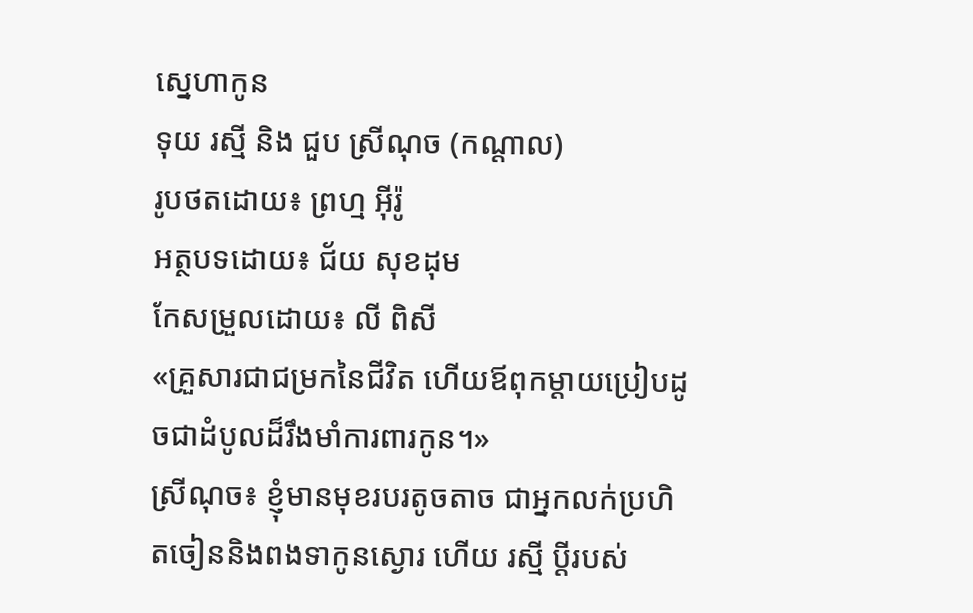ស្នេហាកូន
ទុយ រស្មី និង ជួប ស្រីណុច (កណ្តាល)
រូបថតដោយ៖ ព្រហ្ម អ៊ីរ៉ូ
អត្ថបទដោយ៖ ជ័យ សុខដុម
កែសម្រួលដោយ៖ លី ពិសី
«គ្រួសារជាជម្រកនៃជីវិត ហើយឪពុកម្តាយប្រៀបដូចជាដំបូលដ៏រឹងមាំការពារកូន។»
ស្រីណុច៖ ខ្ញុំមានមុខរបរតូចតាច ជាអ្នកលក់ប្រហិតចៀននិងពងទាកូនស្ងោរ ហើយ រស្មី ប្តីរបស់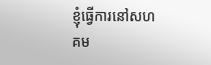ខ្ញុំធ្វើការនៅសហគម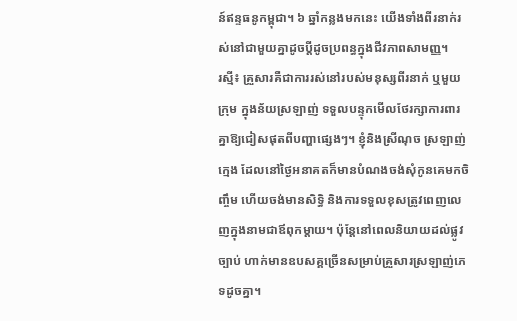ន៍ឥន្ទធនូកម្ពុជា។ ៦ ឆ្នាំកន្លងមកនេះ យើងទាំងពីរនាក់រស់នៅជាមួយគ្នាដូចប្តីដូចប្រពន្ធក្នុងជីវភាពសាមញ្ញ។
រស្មី៖ គ្រួសារគឺជាការរស់នៅរបស់មនុស្សពីរនាក់ ឬមួយក្រុម ក្នុងន័យស្រឡាញ់ ទទួលបន្ទុកមើលថែរក្សាការពារគ្នាឱ្យជៀសផុតពីបញ្ហាផ្សេងៗ។ ខ្ញុំនិងស្រីណុច ស្រឡាញ់ក្មេង ដែលនៅថ្ងៃអនាគតក៏មានបំណងចង់សុំកូនគេមកចិញ្ចឹម ហើយចង់មានសិទ្ធិ និងការទទួលខុសត្រូវពេញលេញក្នុងនាមជាឪពុកម្តាយ។ ប៉ុន្តែនៅពេលនិយាយដល់ផ្លូវច្បាប់ ហាក់មានឧបសគ្គច្រើនសម្រាប់គ្រួសារស្រឡាញ់ភេទដូចគ្នា។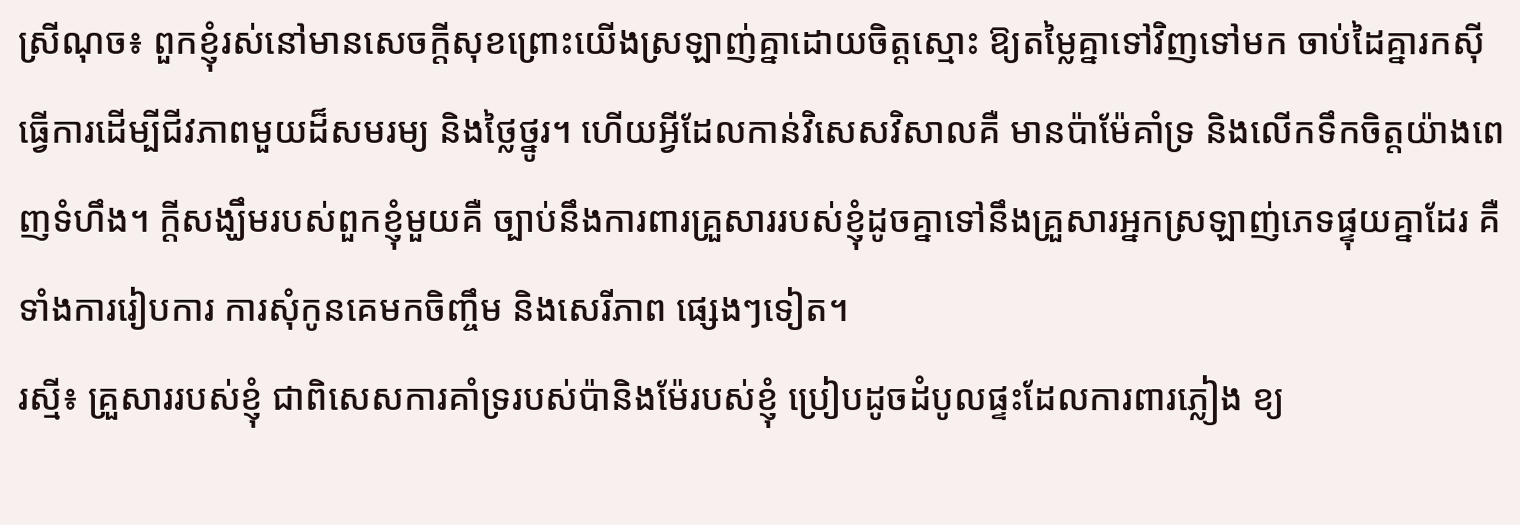ស្រីណុច៖ ពួកខ្ញុំរស់នៅមានសេចក្តីសុខព្រោះយើងស្រឡាញ់គ្នាដោយចិត្តស្មោះ ឱ្យតម្លៃគ្នាទៅវិញទៅមក ចាប់ដៃគ្នារកស៊ីធ្វើការដើម្បីជីវភាពមួយដ៏សមរម្យ និងថ្លៃថ្នូរ។ ហើយអ្វីដែលកាន់វិសេសវិសាលគឺ មានប៉ាម៉ែគាំទ្រ និងលើកទឹកចិត្តយ៉ាងពេញទំហឹង។ ក្តីសង្ឃឹមរបស់ពួកខ្ញុំមួយគឺ ច្បាប់នឹងការពារគ្រួសាររបស់ខ្ញុំដូចគ្នាទៅនឹងគ្រួសារអ្នកស្រឡាញ់ភេទផ្ទុយគ្នាដែរ គឺទាំងការរៀបការ ការសុំកូនគេមកចិញ្ចឹម និងសេរីភាព ផ្សេងៗទៀត។
រស្មី៖ គ្រួសាររបស់ខ្ញុំ ជាពិសេសការគាំទ្ររបស់ប៉ានិងម៉ែរបស់ខ្ញុំ ប្រៀបដូចដំបូលផ្ទះដែលការពារភ្លៀង ខ្យ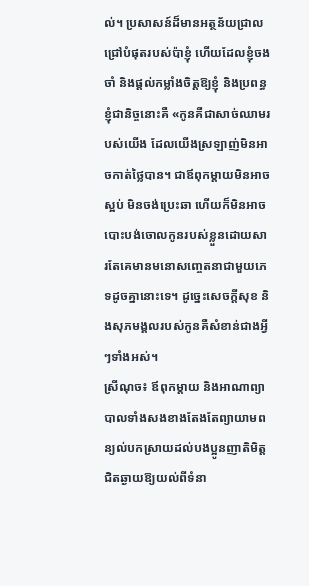ល់។ ប្រសាសន៍ដ៏មានអត្ថន័យជ្រាលជ្រៅបំផុតរបស់ប៉ាខ្ញុំ ហើយដែលខ្ញុំចងចាំ និងផ្តល់កម្លាំងចិត្តឱ្យខ្ញុំ និងប្រពន្ធខ្ញុំជានិច្ចនោះគឺ «កូនគឺជាសាច់ឈាមរបស់យើង ដែលយើងស្រឡាញ់មិនអាចកាត់ថ្លៃបាន។ ជាឪពុកម្តាយមិនអាចស្អប់ មិនចង់ប្រេះឆា ហើយក៏មិនអាចបោះបង់ចោលកូនរបស់ខ្លួនដោយសារតែគេមានមនោសញ្ចេតនាជាមួយភេទដូចគ្នានោះទេ។ ដូច្នេះសេចក្តីសុខ និងសុភមង្គលរបស់កូនគឺសំខាន់ជាងអ្វីៗទាំងអស់។
ស្រីណុច៖ ឪពុកម្តាយ និងអាណាព្យាបាលទាំងសងខាងតែងតែព្យាយាមពន្យល់បកស្រាយដល់បងប្អូនញាតិមិត្តជិតឆ្ងាយឱ្យយល់ពីទំនា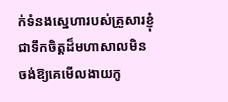ក់ទំនងស្នេហារបស់គ្រួសារខ្ញុំ ជាទឹកចិត្តដ៏មហាសាលមិនចង់ឱ្យគេមើលងាយកូ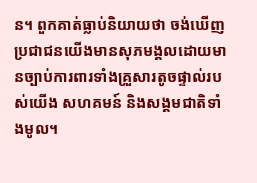ន។ ពួកគាត់ធ្លាប់និយាយថា ចង់ឃើញប្រជាជនយើងមានសុភមង្គលដោយមានច្បាប់ការពារទាំងគ្រួសារតូចផ្ទាល់របស់យើង សហគមន៍ និងសង្គមជាតិទាំងមូល។